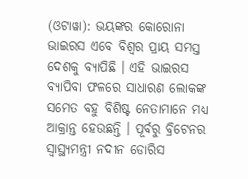(ଓଟାୱା): ଭୟଙ୍କର କୋରୋନା ଭାଇରସ ଏବେ ବିଶ୍ୱର ପ୍ରାୟ ସମସ୍ତ ଦେଶକୁ ବ୍ୟାପିଛି । ଏହି ଭାଇରସ ବ୍ୟାପିବା ଫଳରେ ସାଧାରଣ ଲୋକଙ୍କ ସମେତ ବହୁ ବିଶିଷ୍ଟ ନେତାମାନେ ମଧ୍ୟ ଆକ୍ରାନ୍ତ ହେଉଛନ୍ତି । ପୂର୍ବରୁ ବ୍ରିଟେନର ସ୍ୱାସ୍ଥ୍ୟମନ୍ତ୍ରୀ ନଦୀନ ଡୋରିସ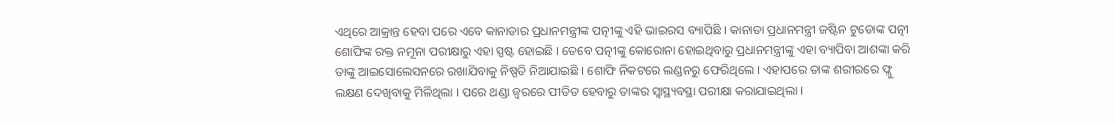ଏଥିରେ ଆକ୍ରାନ୍ତ ହେବା ପରେ ଏବେ କାନାଡାର ପ୍ରଧାନମନ୍ତ୍ରୀଙ୍କ ପତ୍ନୀଙ୍କୁ ଏହି ଭାଇରସ ବ୍ୟାପିଛି । କାନାଡା ପ୍ରଧାନମନ୍ତ୍ରୀ ଜଷ୍ଟିନ ଟୁଡୋଙ୍କ ପତ୍ନୀ ଶୋଫିଙ୍କ ରକ୍ତ ନମୂନା ପରୀକ୍ଷାରୁ ଏହା ସ୍ପଷ୍ଟ ହୋଇଛି । ତେବେ ପତ୍ନୀଙ୍କୁ କୋରୋନା ହୋଇଥିବାରୁ ପ୍ରଧାନମନ୍ତ୍ରୀଙ୍କୁ ଏହା ବ୍ୟାପିବା ଆଶଙ୍କା କରି ତାଙ୍କୁ ଆଇସୋଲେସନରେ ରଖାଯିବାକୁ ନିଷ୍ପତି ନିଆଯାଇଛି । ଶୋଫି ନିକଟରେ ଲଣ୍ଡନରୁ ଫେରିଥିଲେ । ଏହାପରେ ତାଙ୍କ ଶରୀରରେ ଫ୍ଲୁ ଲକ୍ଷଣ ଦେଖିବାକୁ ମିଳିଥିଲା । ପରେ ଥଣ୍ଡା ଜ୍ୱରରେ ପୀଡିତ ହେବାରୁ ତାଙ୍କର ସ୍ୱାସ୍ଥ୍ୟବସ୍ଥା ପରୀକ୍ଷା କରାଯାଇଥିଲା ।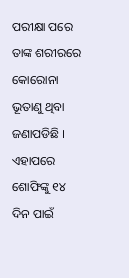ପରୀକ୍ଷା ପରେ ତାଙ୍କ ଶରୀରରେ କୋରୋନା ଭୂତାଣୁ ଥିବା ଜଣାପଡିଛି । ଏହାପରେ ଶୋଫିଙ୍କୁ ୧୪ ଦିନ ପାଇଁ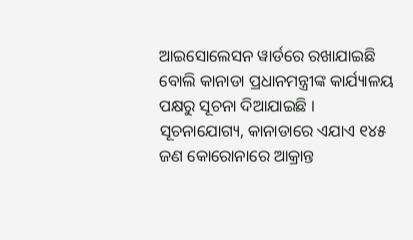ଆଇସୋଲେସନ ୱାର୍ଡରେ ରଖାଯାଇଛି ବୋଲି କାନାଡା ପ୍ରଧାନମନ୍ତ୍ରୀଙ୍କ କାର୍ଯ୍ୟାଳୟ ପକ୍ଷରୁ ସୂଚନା ଦିଆଯାଇଛି । ସୂଚନାଯୋଗ୍ୟ, କାନାଡାରେ ଏଯାଏ ୧୪୫ ଜଣ କୋରୋନାରେ ଆକ୍ରାନ୍ତ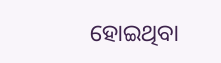ହୋଇଥିବା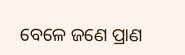ବେଳେ ଜଣେ ପ୍ରାଣ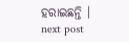ହରାଇଛନ୍ତି ।
next post